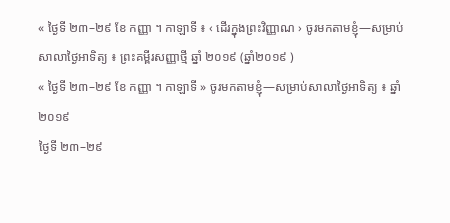« ថ្ងៃទី ២៣–២៩ ខែ កញ្ញា ។ កាឡាទី ៖ ‹ ដើរក្នុងព្រះវិញ្ញាណ › ចូរមកតាមខ្ញុំ—សម្រាប់សាលាថ្ងៃអាទិត្យ ៖ ព្រះគម្ពីរសញ្ញាថ្មី ឆ្នាំ ២០១៩ (ឆ្នាំ២០១៩ )
« ថ្ងៃទី ២៣–២៩ ខែ កញ្ញា ។ កាឡាទី » ចូរមកតាមខ្ញុំ—សម្រាប់សាលាថ្ងៃអាទិត្យ ៖ ឆ្នាំ ២០១៩
ថ្ងៃទី ២៣–២៩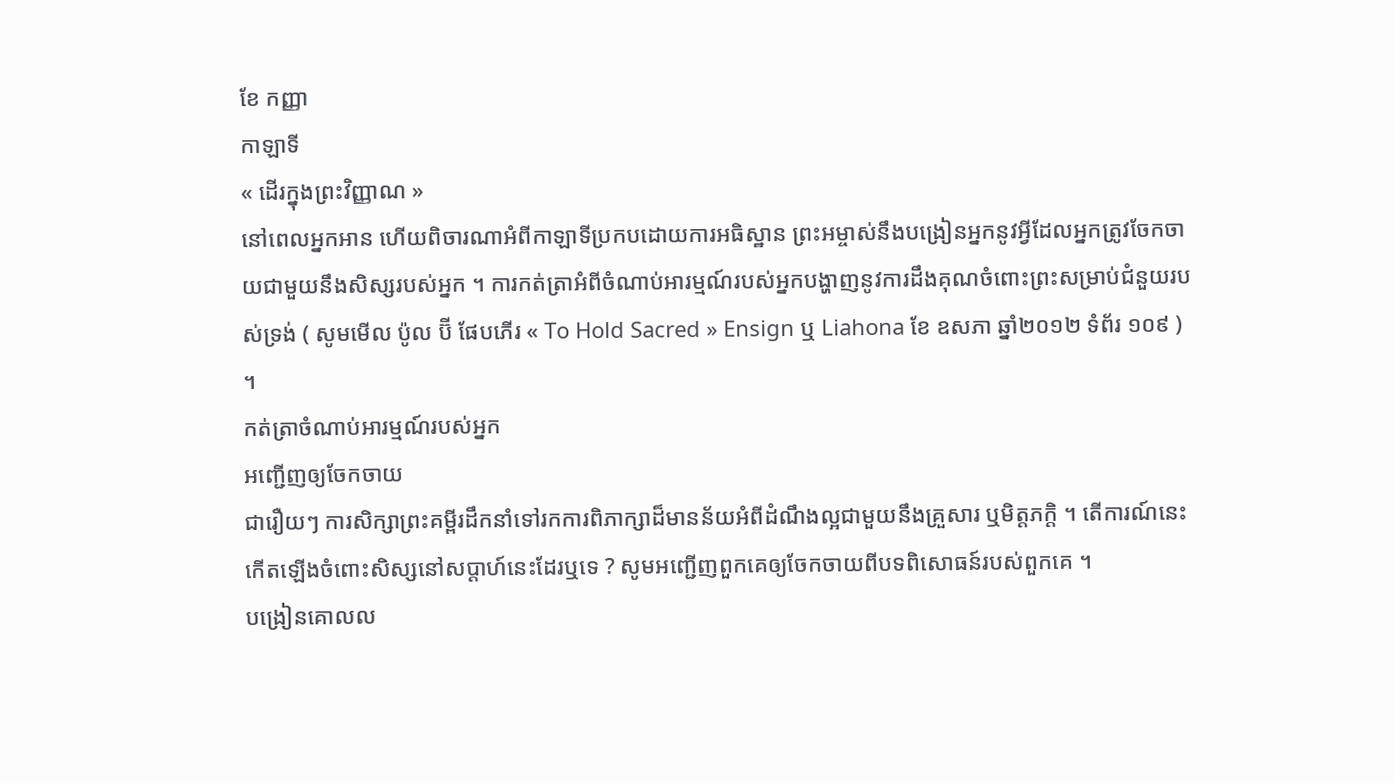ខែ កញ្ញា
កាឡាទី
« ដើរក្នុងព្រះវិញ្ញាណ »
នៅពេលអ្នកអាន ហើយពិចារណាអំពីកាឡាទីប្រកបដោយការអធិស្ឋាន ព្រះអម្ចាស់នឹងបង្រៀនអ្នកនូវអ្វីដែលអ្នកត្រូវចែកចាយជាមួយនឹងសិស្សរបស់អ្នក ។ ការកត់ត្រាអំពីចំណាប់អារម្មណ៍របស់អ្នកបង្ហាញនូវការដឹងគុណចំពោះព្រះសម្រាប់ជំនួយរបស់ទ្រង់ ( សូមមើល ប៉ូល ប៊ី ផែបភើរ « To Hold Sacred » Ensign ឬ Liahona ខែ ឧសភា ឆ្នាំ២០១២ ទំព័រ ១០៩ ) ។
កត់ត្រាចំណាប់អារម្មណ៍របស់អ្នក
អញ្ជើញឲ្យចែកចាយ
ជារឿយៗ ការសិក្សាព្រះគម្ពីរដឹកនាំទៅរកការពិភាក្សាដ៏មានន័យអំពីដំណឹងល្អជាមួយនឹងគ្រួសារ ឬមិត្តភក្ដិ ។ តើការណ៍នេះកើតឡើងចំពោះសិស្សនៅសប្ដាហ៍នេះដែរឬទេ ? សូមអញ្ជើញពួកគេឲ្យចែកចាយពីបទពិសោធន៍របស់ពួកគេ ។
បង្រៀនគោលល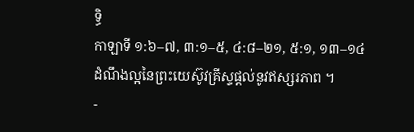ទ្ធិ
កាឡាទី ១:៦–៧, ៣:១–៥, ៤:៨–២១, ៥:១, ១៣–១៤
ដំណឹងល្អនៃព្រះយេស៊ូវគ្រីស្ទផ្ដល់នូវឥស្សរភាព ។
-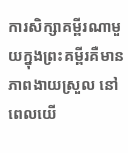ការសិក្សាគម្ពីរណាមួយក្នុងព្រះគម្ពីរគឺមានភាពងាយស្រួល នៅពេលយើ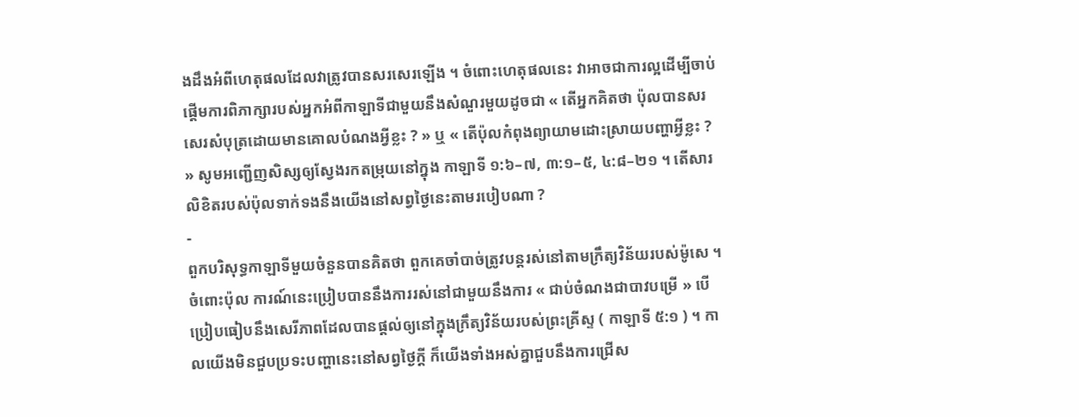ងដឹងអំពីហេតុផលដែលវាត្រូវបានសរសេរឡើង ។ ចំពោះហេតុផលនេះ វាអាចជាការល្អដើម្បីចាប់ផ្ដើមការពិភាក្សារបស់អ្នកអំពីកាឡាទីជាមួយនឹងសំណួរមួយដូចជា « តើអ្នកគិតថា ប៉ុលបានសរសេរសំបុត្រដោយមានគោលបំណងអ្វីខ្លះ ? » ឬ « តើប៉ុលកំពុងព្យាយាមដោះស្រាយបញ្ហាអ្វីខ្លះ ? » សូមអញ្ជើញសិស្សឲ្យស្វែងរកតម្រុយនៅក្នុង កាឡាទី ១:៦–៧, ៣:១–៥, ៤:៨–២១ ។ តើសារលិខិតរបស់ប៉ុលទាក់ទងនឹងយើងនៅសព្វថ្ងៃនេះតាមរបៀបណា ?
-
ពួកបរិសុទ្ធកាឡាទីមួយចំនួនបានគិតថា ពួកគេចាំបាច់ត្រូវបន្តរស់នៅតាមក្រឹត្យវិន័យរបស់ម៉ូសេ ។ ចំពោះប៉ុល ការណ៍នេះប្រៀបបាននឹងការរស់នៅជាមួយនឹងការ « ជាប់ចំណងជាបាវបម្រើ » បើប្រៀបធៀបនឹងសេរីភាពដែលបានផ្ដល់ឲ្យនៅក្នុងក្រឹត្យវិន័យរបស់ព្រះគ្រីស្ទ ( កាឡាទី ៥:១ ) ។ កាលយើងមិនជួបប្រទះបញ្ហានេះនៅសព្វថ្ងៃក្ដី ក៏យើងទាំងអស់គ្នាជួបនឹងការជ្រើស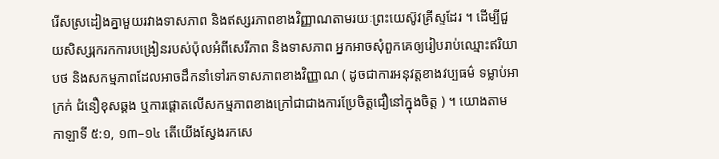រើសស្រដៀងគ្នាមួយរវាងទាសភាព និងឥស្សរភាពខាងវិញ្ញាណតាមរយៈព្រះយេស៊ូវគ្រីស្ទដែរ ។ ដើម្បីជួយសិស្សរុករកការបង្រៀនរបស់ប៉ុលអំពីសេរីភាព និងទាសភាព អ្នកអាចសុំពួកគេឲ្យរៀបរាប់ឈ្មោះឥរិយាបថ និងសកម្មភាពដែលអាចដឹកនាំទៅរកទាសភាពខាងវិញ្ញាណ ( ដូចជាការអនុវត្តខាងវប្បធម៌ ទម្លាប់អាក្រក់ ជំនឿខុសឆ្គង ឬការផ្ដោតលើសកម្មភាពខាងក្រៅជាជាងការប្រែចិត្តជឿនៅក្នុងចិត្ត ) ។ យោងតាម កាឡាទី ៥:១, ១៣–១៤ តើយើងស្វែងរកសេ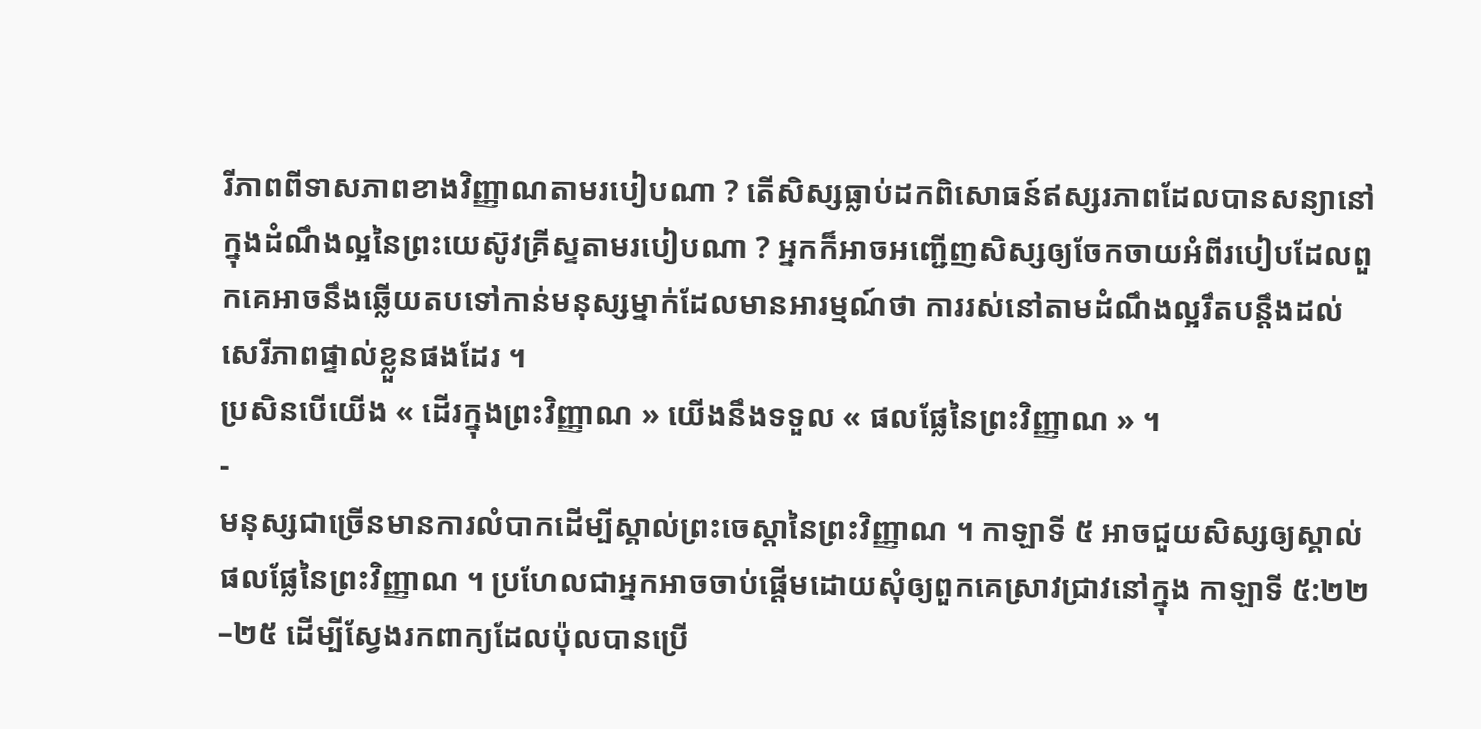រីភាពពីទាសភាពខាងវិញ្ញាណតាមរបៀបណា ? តើសិស្សធ្លាប់ដកពិសោធន៍ឥស្សរភាពដែលបានសន្យានៅក្នុងដំណឹងល្អនៃព្រះយេស៊ូវគ្រីស្ទតាមរបៀបណា ? អ្នកក៏អាចអញ្ជើញសិស្សឲ្យចែកចាយអំពីរបៀបដែលពួកគេអាចនឹងឆ្លើយតបទៅកាន់មនុស្សម្នាក់ដែលមានអារម្មណ៍ថា ការរស់នៅតាមដំណឹងល្អរឹតបន្តឹងដល់សេរីភាពផ្ទាល់ខ្លួនផងដែរ ។
ប្រសិនបើយើង « ដើរក្នុងព្រះវិញ្ញាណ » យើងនឹងទទួល « ផលផ្លែនៃព្រះវិញ្ញាណ » ។
-
មនុស្សជាច្រើនមានការលំបាកដើម្បីស្គាល់ព្រះចេស្ដានៃព្រះវិញ្ញាណ ។ កាឡាទី ៥ អាចជួយសិស្សឲ្យស្គាល់ផលផ្លែនៃព្រះវិញ្ញាណ ។ ប្រហែលជាអ្នកអាចចាប់ផ្ដើមដោយសុំឲ្យពួកគេស្រាវជ្រាវនៅក្នុង កាឡាទី ៥:២២–២៥ ដើម្បីស្វែងរកពាក្យដែលប៉ុលបានប្រើ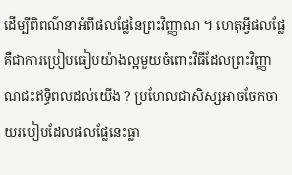ដើម្បីពិពណ៌នាអំពីផលផ្លែនៃព្រះវិញ្ញាណ ។ ហេតុអ្វីផលផ្លែគឺជាការប្រៀបធៀបយ៉ាងល្អមួយចំពោះវិធីដែលព្រះវិញ្ញាណជះឥទ្ធិពលដល់យើង ? ប្រហែលជាសិស្សអាចចែកចាយរបៀបដែលផលផ្លែនេះធ្លា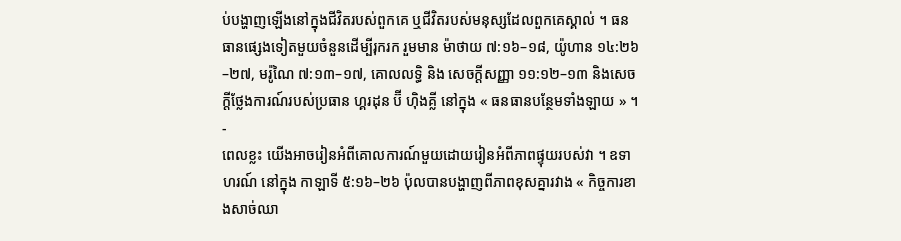ប់បង្ហាញឡើងនៅក្នុងជីវិតរបស់ពួកគេ ឬជីវិតរបស់មនុស្សដែលពួកគេស្គាល់ ។ ធនធានផ្សេងទៀតមួយចំនួនដើម្បីរុករក រួមមាន ម៉ាថាយ ៧:១៦–១៨, យ៉ូហាន ១៤:២៦–២៧, មរ៉ូណៃ ៧:១៣–១៧, គោលលទ្ធិ និង សេចក្តីសញ្ញា ១១:១២–១៣ និងសេចក្ដីថ្លែងការណ៍របស់ប្រធាន ហ្គរដុន ប៊ី ហ៊ិងគ្លី នៅក្នុង « ធនធានបន្ថែមទាំងឡាយ » ។
-
ពេលខ្លះ យើងអាចរៀនអំពីគោលការណ៍មួយដោយរៀនអំពីភាពផ្ទុយរបស់វា ។ ឧទាហរណ៍ នៅក្នុង កាឡាទី ៥:១៦–២៦ ប៉ុលបានបង្ហាញពីភាពខុសគ្នារវាង « កិច្ចការខាងសាច់ឈា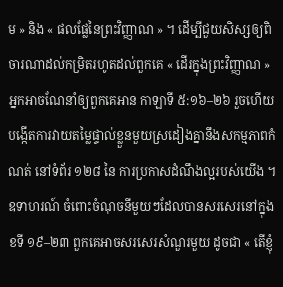ម » និង « ផលផ្លែនៃព្រះវិញ្ញាណ » ។ ដើម្បីជួយសិស្សឲ្យពិចារណាដល់កម្រិតរហូតដល់ពួកគេ « ដើរក្នុងព្រះវិញ្ញាណ » អ្នកអាចណែនាំឲ្យពួកគេអាន កាឡាទី ៥:១៦–២៦ រួចហើយបង្កើតការវាយតម្លៃផ្ទាល់ខ្លួនមួយស្រដៀងគ្នានឹងសកម្មភាពកំណត់ នៅទំព័រ ១២៨ នៃ ការប្រកាសដំណឹងល្អរបស់យើង ។ ឧទាហរណ៍ ចំពោះចំណុចនីមួយៗដែលបានសរសេរនៅក្នុង ខទី ១៩–២៣ ពួកគេអាចសរសេរសំណួរមួយ ដូចជា « តើខ្ញុំ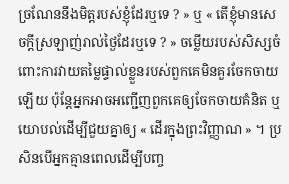ច្រណែននឹងមិត្តរបស់ខ្ញុំដែរឬទេ ? » ឬ « តើខ្ញុំមានសេចក្ដីស្រឡាញ់រាល់ថ្ងៃដែរឬទេ ? » ចម្លើយរបស់សិស្សចំពោះការវាយតម្លៃផ្ទាល់ខ្លួនរបស់ពួកគេមិនគួរចែកចាយឡើយ ប៉ុន្តែអ្នកអាចអញ្ជើញពួកគេឲ្យចែកចាយគំនិត ឬ យោបល់ដើម្បីជួយគ្នាឲ្យ « ដើរក្នុងព្រះវិញ្ញាណ » ។ ប្រសិនបើអ្នកគ្មានពេលដើម្បីបញ្ច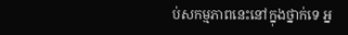ប់សកម្មភាពនេះនៅក្នុងថ្នាក់ទេ អ្ន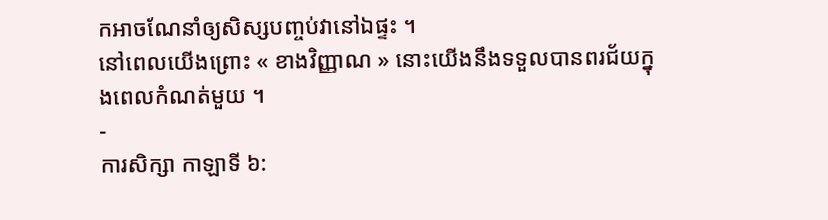កអាចណែនាំឲ្យសិស្សបញ្ចប់វានៅឯផ្ទះ ។
នៅពេលយើងព្រោះ « ខាងវិញ្ញាណ » នោះយើងនឹងទទួលបានពរជ័យក្នុងពេលកំណត់មួយ ។
-
ការសិក្សា កាឡាទី ៦: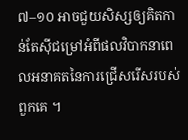៧–១០ អាចជួយសិស្សឲ្យគិតកាន់តែស៊ីជម្រៅអំពីផលវិបាកនាពេលអនាគតនៃការជ្រើសរើសរបស់ពួកគេ ។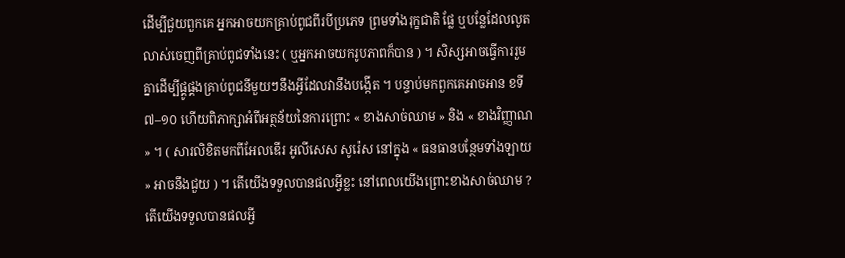ដើម្បីជួយពួកគេ អ្នកអាចយកគ្រាប់ពូជពីរបីប្រភេទ ព្រមទាំងរុក្ខជាតិ ផ្លែ ឬបន្លែដែលលូតលាស់ចេញពីគ្រាប់ពូជទាំងនេះ ( ឬអ្នកអាចយករូបភាពក៏បាន ) ។ សិស្សអាចធ្វើការរួមគ្នាដើម្បីផ្គូផ្គងគ្រាប់ពូជនីមួយៗនឹងអ្វីដែលវានឹងបង្កើត ។ បន្ទាប់មកពួកគេអាចអាន ខទី ៧–១០ ហើយពិភាក្សាអំពីអត្ថន័យនៃការព្រោះ « ខាងសាច់ឈាម » និង « ខាងវិញ្ញាណ » ។ ( សារលិខិតមកពីអែលឌើរ អូលីសេស សូរ៉េស នៅក្នុង « ធនធានបន្ថែមទាំងឡាយ » អាចនឹងជួយ ) ។ តើយើងទទួលបានផលអ្វីខ្លះ នៅពេលយើងព្រោះខាងសាច់ឈាម ? តើយើងទទួលបានផលអ្វី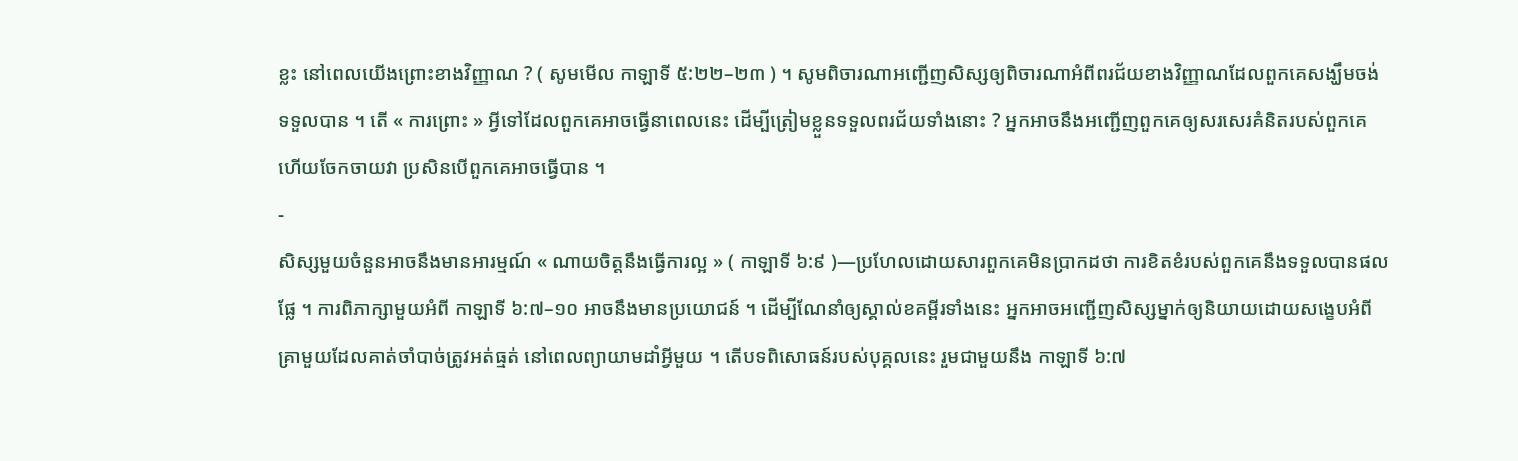ខ្លះ នៅពេលយើងព្រោះខាងវិញ្ញាណ ? ( សូមមើល កាឡាទី ៥:២២–២៣ ) ។ សូមពិចារណាអញ្ជើញសិស្សឲ្យពិចារណាអំពីពរជ័យខាងវិញ្ញាណដែលពួកគេសង្ឃឹមចង់ទទួលបាន ។ តើ « ការព្រោះ » អ្វីទៅដែលពួកគេអាចធ្វើនាពេលនេះ ដើម្បីត្រៀមខ្លួនទទួលពរជ័យទាំងនោះ ? អ្នកអាចនឹងអញ្ជើញពួកគេឲ្យសរសេរគំនិតរបស់ពួកគេ ហើយចែកចាយវា ប្រសិនបើពួកគេអាចធ្វើបាន ។
-
សិស្សមួយចំនួនអាចនឹងមានអារម្មណ៍ « ណាយចិត្តនឹងធ្វើការល្អ » ( កាឡាទី ៦:៩ )—ប្រហែលដោយសារពួកគេមិនប្រាកដថា ការខិតខំរបស់ពួកគេនឹងទទួលបានផលផ្លែ ។ ការពិភាក្សាមួយអំពី កាឡាទី ៦:៧–១០ អាចនឹងមានប្រយោជន៍ ។ ដើម្បីណែនាំឲ្យស្គាល់ខគម្ពីរទាំងនេះ អ្នកអាចអញ្ជើញសិស្សម្នាក់ឲ្យនិយាយដោយសង្ខេបអំពីគ្រាមួយដែលគាត់ចាំបាច់ត្រូវអត់ធ្មត់ នៅពេលព្យាយាមដាំអ្វីមួយ ។ តើបទពិសោធន៍របស់បុគ្គលនេះ រួមជាមួយនឹង កាឡាទី ៦:៧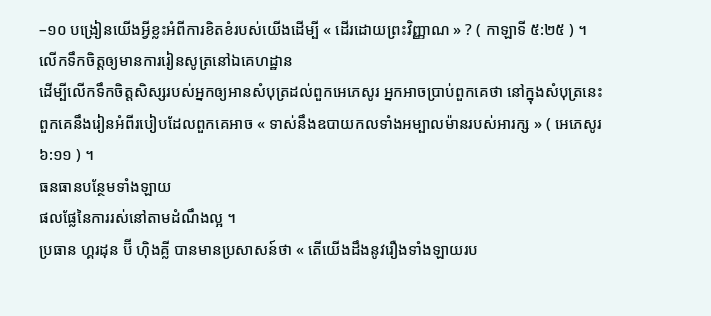–១០ បង្រៀនយើងអ្វីខ្លះអំពីការខិតខំរបស់យើងដើម្បី « ដើរដោយព្រះវិញ្ញាណ » ? ( កាឡាទី ៥:២៥ ) ។
លើកទឹកចិត្តឲ្យមានការរៀនសូត្រនៅឯគេហដ្ឋាន
ដើម្បីលើកទឹកចិត្តសិស្សរបស់អ្នកឲ្យអានសំបុត្រដល់ពួកអេភេសូរ អ្នកអាចប្រាប់ពួកគេថា នៅក្នុងសំបុត្រនេះ ពួកគេនឹងរៀនអំពីរបៀបដែលពួកគេអាច « ទាស់នឹងឧបាយកលទាំងអម្បាលម៉ានរបស់អារក្ស » ( អេភេសូរ ៦:១១ ) ។
ធនធានបន្ថែមទាំងឡាយ
ផលផ្លែនៃការរស់នៅតាមដំណឹងល្អ ។
ប្រធាន ហ្គរដុន ប៊ី ហ៊ិងគ្លី បានមានប្រសាសន៍ថា « តើយើងដឹងនូវរឿងទាំងឡាយរប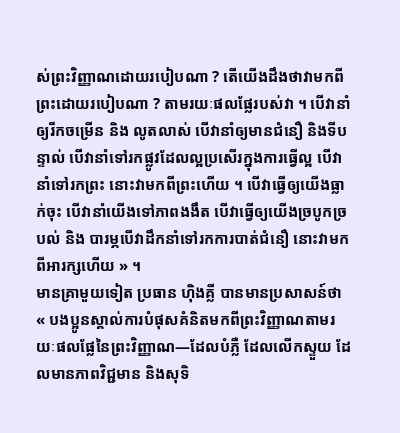ស់ព្រះវិញ្ញាណដោយរបៀបណា ? តើយើងដឹងថាវាមកពីព្រះដោយរបៀបណា ? តាមរយៈផលផ្លែរបស់វា ។ បើវានាំឲ្យរីកចម្រើន និង លូតលាស់ បើវានាំឲ្យមានជំនឿ និងទីបន្ទាល់ បើវានាំទៅរកផ្លូវដែលល្អប្រសើរក្នុងការធ្វើល្អ បើវានាំទៅរកព្រះ នោះវាមកពីព្រះហើយ ។ បើវាធ្វើឲ្យយើងធ្លាក់ចុះ បើវានាំយើងទៅភាពងងឹត បើវាធ្វើឲ្យយើងច្របូកច្របល់ និង បារម្ភបើវាដឹកនាំទៅរកការបាត់ជំនឿ នោះវាមកពីអារក្សហើយ » ។
មានគ្រាមួយទៀត ប្រធាន ហ៊ិងគ្លី បានមានប្រសាសន៍ថា « បងប្អូនស្គាល់ការបំផុសគំនិតមកពីព្រះវិញ្ញាណតាមរយៈផលផ្លែនៃព្រះវិញ្ញាណ—ដែលបំភ្លឺ ដែលលើកស្ទួយ ដែលមានភាពវិជ្ជមាន និងសុទិ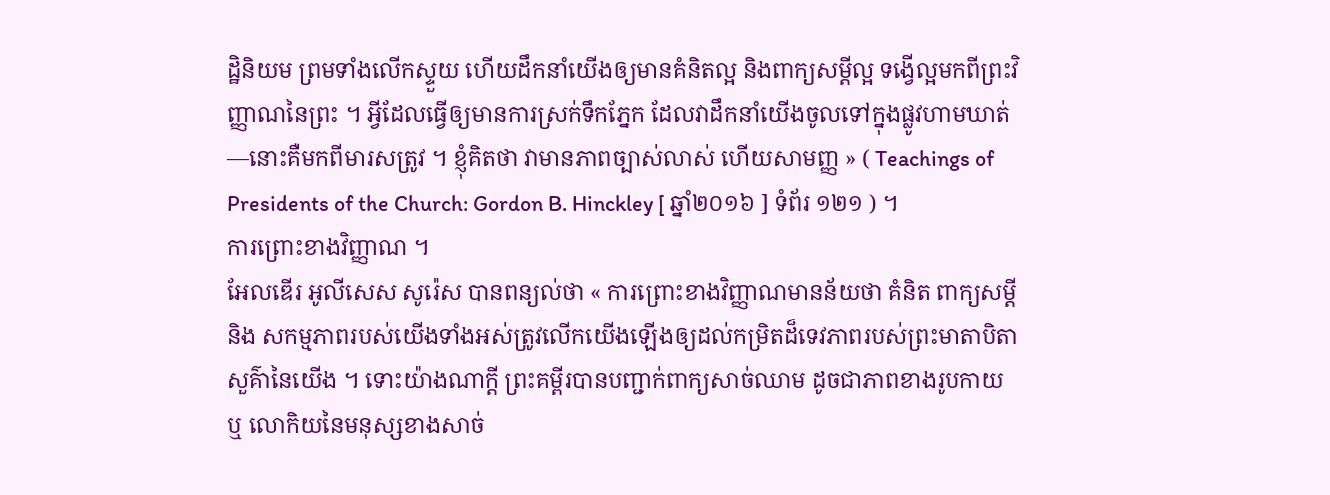ដ្ឋិនិយម ព្រមទាំងលើកស្ទួយ ហើយដឹកនាំយើងឲ្យមានគំនិតល្អ និងពាក្យសម្ដីល្អ ទង្វើល្អមកពីព្រះវិញ្ញាណនៃព្រះ ។ អ្វីដែលធ្វើឲ្យមានការស្រក់ទឹកភ្នែក ដែលវាដឹកនាំយើងចូលទៅក្នុងផ្លូវហាមឃាត់—នោះគឺមកពីមារសត្រូវ ។ ខ្ញុំគិតថា វាមានភាពច្បាស់លាស់ ហើយសាមញ្ញ » ( Teachings of Presidents of the Church: Gordon B. Hinckley [ ឆ្នាំ២០១៦ ] ទំព័រ ១២១ ) ។
ការព្រោះខាងវិញ្ញាណ ។
អែលឌើរ អូលីសេស សូរ៉េស បានពន្យល់ថា « ការព្រោះខាងវិញ្ញាណមានន័យថា គំនិត ពាក្យសម្ដី និង សកម្មភាពរបស់យើងទាំងអស់ត្រូវលើកយើងឡើងឲ្យដល់កម្រិតដ៏ទេវភាពរបស់ព្រះមាតាបិតាសួគ៌ានៃយើង ។ ទោះយ៉ាងណាក្ដី ព្រះគម្ពីរបានបញ្ជាក់ពាក្យសាច់ឈាម ដូចជាភាពខាងរូបកាយ ឬ លោកិយនៃមនុស្សខាងសាច់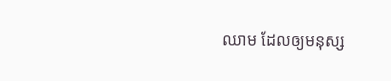ឈាម ដែលឲ្យមនុស្ស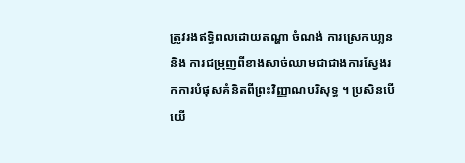ត្រូវរងឥទ្ធិពលដោយតណ្ហា ចំណង់ ការស្រេកឃា្លន និង ការជម្រុញពីខាងសាច់ឈាមជាជាងការស្វែងរកការបំផុសគំនិតពីព្រះវិញ្ញាណបរិសុទ្ធ ។ ប្រសិនបើយើ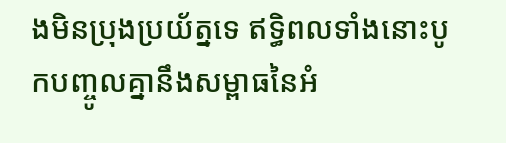ងមិនប្រុងប្រយ័ត្នទេ ឥទ្ធិពលទាំងនោះបូកបញ្ចូលគ្នានឹងសម្ពាធនៃអំ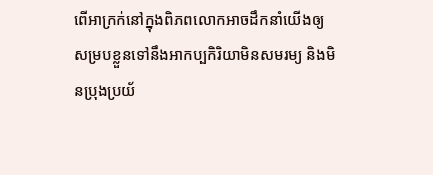ពើអាក្រក់នៅក្នុងពិភពលោកអាចដឹកនាំយើងឲ្យសម្របខ្លួនទៅនឹងអាកប្បកិរិយាមិនសមរម្យ និងមិនប្រុងប្រយ័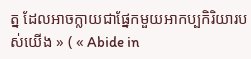ត្ន ដែលអាចក្លាយជាផ្នែកមួយអាកប្បកិរិយារបស់យើង » ( « Abide in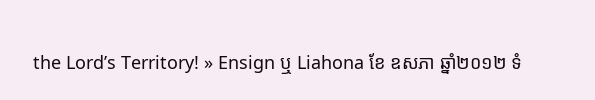the Lord’s Territory! » Ensign ឬ Liahona ខែ ឧសភា ឆ្នាំ២០១២ ទំ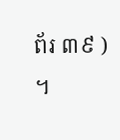ព័រ ៣៩ ) ។